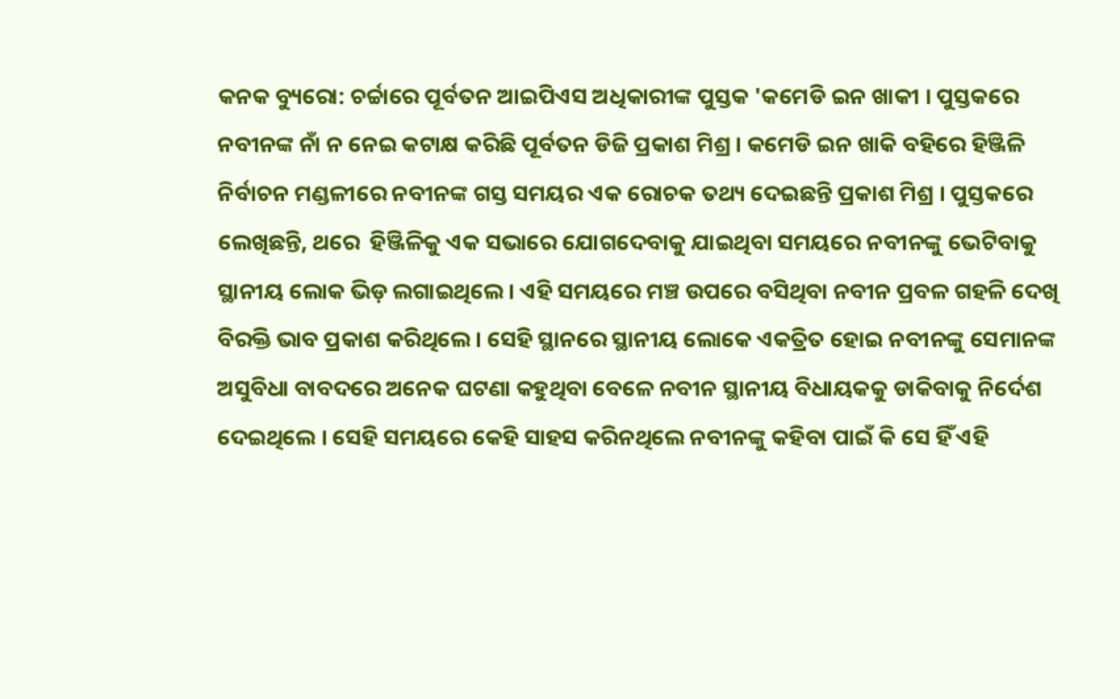କନକ ବ୍ୟୁରୋ: ଚର୍ଚ୍ଚାରେ ପୂର୍ବତନ ଆଇପିଏସ ଅଧିକାରୀଙ୍କ ପୁସ୍ତକ 'କମେଡି ଇନ ଖାକୀ । ପୁସ୍ତକରେ ନବୀନଙ୍କ ନାଁ ନ ନେଇ କଟାକ୍ଷ କରିଛି ପୂର୍ବତନ ଡିଜି ପ୍ରକାଶ ମିଶ୍ର । କମେଡି ଇନ ଖାକି ବହିରେ ହିଞ୍ଜିଳି ନିର୍ବାଚନ ମଣ୍ଡଳୀରେ ନବୀନଙ୍କ ଗସ୍ତ ସମୟର ଏକ ରୋଚକ ତଥ୍ୟ ଦେଇଛନ୍ତି ପ୍ରକାଶ ମିଶ୍ର । ପୁସ୍ତକରେ ଲେଖିଛନ୍ତି, ଥରେ  ହିଞ୍ଜିଳିକୁ ଏକ ସଭାରେ ଯୋଗଦେବାକୁ ଯାଇଥିବା ସମୟରେ ନବୀନଙ୍କୁ ଭେଟିବାକୁ ସ୍ଥାନୀୟ ଲୋକ ଭିଡ଼ ଲଗାଇଥିଲେ । ଏହି ସମୟରେ ମଞ୍ଚ ଉପରେ ବସିଥିବା ନବୀନ ପ୍ରବଳ ଗହଳି ଦେଖି ବିରକ୍ତି ଭାବ ପ୍ରକାଶ କରିଥିଲେ । ସେହି ସ୍ଥାନରେ ସ୍ଥାନୀୟ ଲୋକେ ଏକତ୍ରିତ ହୋଇ ନବୀନଙ୍କୁ ସେମାନଙ୍କ ଅସୁବିଧା ବାବଦରେ ଅନେକ ଘଟଣା କହୁଥିବା ବେଳେ ନବୀନ ସ୍ଥାନୀୟ ବିଧାୟକକୁ ଡାକିବାକୁ ନିର୍ଦେଶ ଦେଇଥିଲେ । ସେହି ସମୟରେ କେହି ସାହସ କରିନଥିଲେ ନବୀନଙ୍କୁ କହିବା ପାଇଁ କି ସେ ହିଁ ଏହି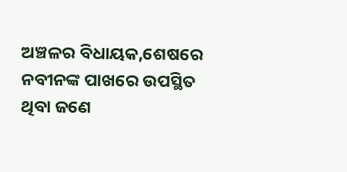ଅଞ୍ଚଳର ବିଧାୟକ,ଶେଷରେ ନବୀନଙ୍କ ପାଖରେ ଉପସ୍ଥିତ ଥିବା ଜଣେ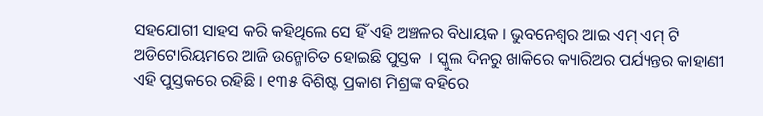ସହଯୋଗୀ ସାହସ କରି କହିଥିଲେ ସେ ହିଁ ଏହି ଅଞ୍ଚଳର ବିଧାୟକ । ଭୁବନେଶ୍ୱର ଆଇ ଏମ୍ ଏମ୍ ଟି ଅଡିଟୋରିୟମରେ ଆଜି ଉନ୍ମୋଚିତ ହୋଇଛି ପୁସ୍ତକ  । ସ୍କୁଲ ଦିନରୁ ଖାକିରେ କ୍ୟାରିଅର ପର୍ଯ୍ୟନ୍ତର କାହାଣୀ ଏହି ପୁସ୍ତକରେ ରହିଛି । ୧୩୫ ବିଶିଷ୍ଟ ପ୍ରକାଶ ମିଶ୍ରଙ୍କ ବହିରେ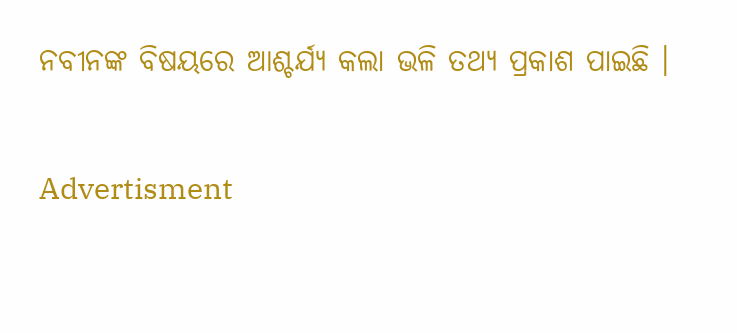ନବୀନଙ୍କ ବିଷୟରେ ଆଶ୍ଚର୍ଯ୍ୟ କଲା ଭଳି ତଥ୍ୟ ପ୍ରକାଶ ପାଇଛି ।

Advertisment